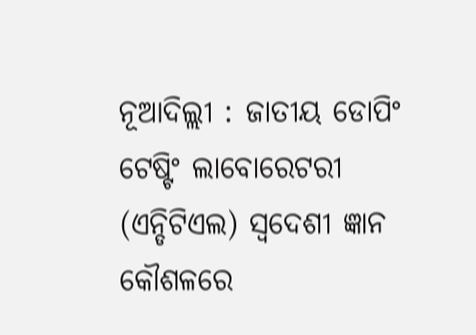ନୂଆଦିଲ୍ଲୀ : ଜାତୀୟ ଡୋପିଂ ଟେଷ୍ଟିଂ ଲାବୋରେଟରୀ (ଏନ୍ଡିଟିଏଲ) ସ୍ୱଦେଶୀ ଜ୍ଞାନ କୌଶଳରେ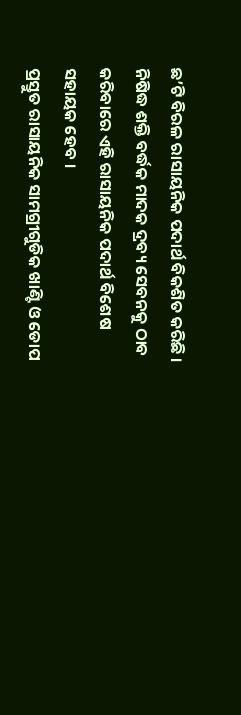ଛ’ଟି ବିରଳ ରାସାୟନିକ ପଦାର୍ଥ ବିକଶିତ କରିଛି । ନିଷିଦ୍ଧ ଶକ୍ତି ବର୍ଦ୍ଧକ ମାଦକ ଦ୍ରବ୍ୟ ସେବନକୁ ଠାବ କରିବାରେ ଏହି ରାସାୟନିକ ପଦାର୍ଥ ବିଶେଷ ସହାୟକ ହେବ ।
ପ୍ରସ୍ତୁତ ରାସାୟନିକ ସାମଗ୍ରୀଗୁଡିକ ଖାଣ୍ଟି ଓ ଡୋପ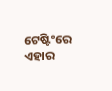ଟେଷ୍ଟିଂରେ ଏହାର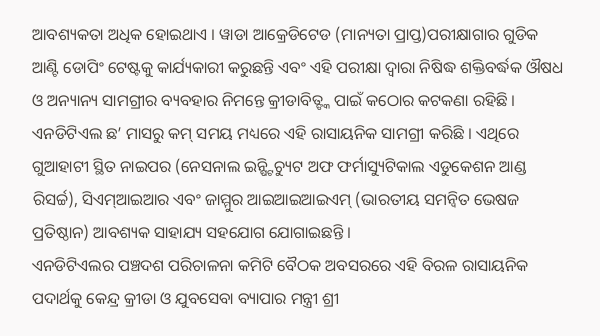ଆବଶ୍ୟକତା ଅଧିକ ହୋଇଥାଏ । ୱାଡା ଆକ୍ରେଡିଟେଡ (ମାନ୍ୟତା ପ୍ରାପ୍ତ)ପରୀକ୍ଷାଗାର ଗୁଡିକ ଆଣ୍ଟି ଡୋପିଂ ଟେଷ୍ଟକୁ କାର୍ଯ୍ୟକାରୀ କରୁଛନ୍ତି ଏବଂ ଏହି ପରୀକ୍ଷା ଦ୍ୱାରା ନିଷିଦ୍ଧ ଶକ୍ତିବର୍ଦ୍ଧକ ଔଷଧ ଓ ଅନ୍ୟାନ୍ୟ ସାମଗ୍ରୀର ବ୍ୟବହାର ନିମନ୍ତେ କ୍ରୀଡାବିତ୍ଙ୍କ ପାଇଁ କଠୋର କଟକଣା ରହିଛି ।
ଏନଡିଟିଏଲ ଛ’ ମାସରୁ କମ୍ ସମୟ ମଧ୍ୟରେ ଏହି ରାସାୟନିକ ସାମଗ୍ରୀ କରିଛି । ଏଥିରେ ଗୁଆହାଟୀ ସ୍ଥିତ ନାଇପର (ନେସନାଲ ଇନ୍ଷ୍ଟିଚ୍ୟୁଟ ଅଫ ଫର୍ମାସ୍ୟୁଟିକାଲ ଏଡୁକେଶନ ଆଣ୍ଡ ରିସର୍ଚ୍ଚ), ସିଏମ୍ଆଇଆର ଏବଂ ଜାମ୍ମୁର ଆଇଆଇଆଇଏମ୍ (ଭାରତୀୟ ସମନ୍ୱିତ ଭେଷଜ ପ୍ରତିଷ୍ଠାନ) ଆବଶ୍ୟକ ସାହାଯ୍ୟ ସହଯୋଗ ଯୋଗାଇଛନ୍ତି ।
ଏନଡିଟିଏଲର ପଞ୍ଚଦଶ ପରିଚାଳନା କମିଟି ବୈଠକ ଅବସରରେ ଏହି ବିରଳ ରାସାୟନିକ ପଦାର୍ଥକୁ କେନ୍ଦ୍ର କ୍ରୀଡା ଓ ଯୁବସେବା ବ୍ୟାପାର ମନ୍ତ୍ରୀ ଶ୍ରୀ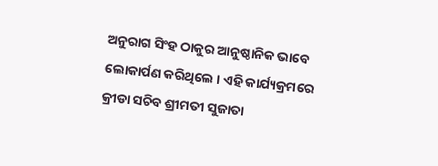ଅନୁରାଗ ସିଂହ ଠାକୁର ଆନୁଷ୍ଠାନିକ ଭାବେ ଲୋକାର୍ପଣ କରିଥିଲେ । ଏହି କାର୍ଯ୍ୟକ୍ରମରେ କ୍ରୀଡା ସଚିବ ଶ୍ରୀମତୀ ସୁଜାତା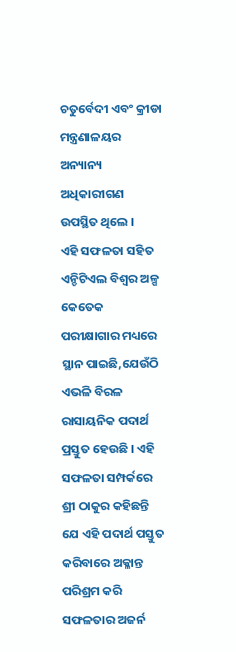ଚତୁର୍ବେଦୀ ଏବଂ କ୍ରୀଡା ମନ୍ତ୍ରଣାଳୟର ଅନ୍ୟାନ୍ୟ ଅଧିକାରୀଗଣ ଉପସ୍ଥିତ ଥିଲେ ।
ଏହି ସଫଳତା ସହିତ ଏନ୍ଡିଟିଏଲ ବିଶ୍ୱର ଅଳ୍ପ କେତେକ ପରୀକ୍ଷାଗାର ମଧ୍ୟରେ ସ୍ଥାନ ପାଇଛି,ଯେଉଁଠି ଏଭଳି ବିରଳ ରାସାୟନିକ ପଦାର୍ଥ ପ୍ରସ୍ତୁତ ହେଉଛି । ଏହି ସଫଳତା ସମ୍ପର୍କରେ ଶ୍ରୀ ଠାକୁର କହିଛନ୍ତି ଯେ ଏହି ପଦାର୍ଥ ପସ୍ତୁତ କରିବାରେ ଅକ୍ଳାନ୍ତ ପରିଶ୍ରମ କରି ସଫଳତାର ଅଜର୍ନ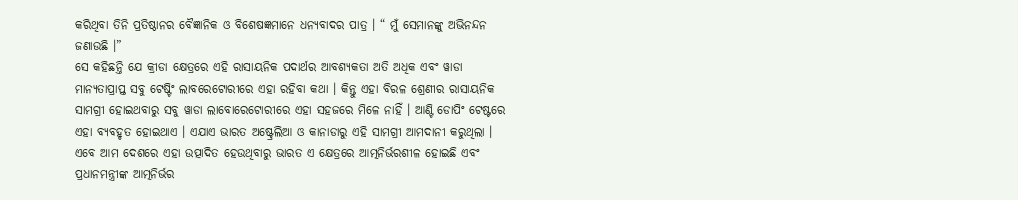କରିଥିବା ତିନି ପ୍ରତିଷ୍ଠାନର ବୈଜ୍ଞାନିକ ଓ ବିଶେଷଜ୍ଞମାନେ ଧନ୍ୟବାଦର ପାତ୍ର । “ ମୁଁ ସେମାନଙ୍କୁ ଅଭିନନ୍ଦନ ଜଣାଉଛି ।”
ସେ କହିଛନ୍ତି ଯେ କ୍ରୀଡା କ୍ଷେତ୍ରରେ ଏହି ରାସାୟନିକ ପଦାର୍ଥର ଆବଶ୍ୟକତା ଅତି ଅଧିକ ଏବଂ ୱାଡା ମାନ୍ୟତାପ୍ରାପ୍ତ ସବୁ ଟେଷ୍ଟିଂ ଲାବରେଟୋରୀରେ ଏହା ରହିବା କଥା । କିନ୍ତୁ ଏହା ବିରଳ ଶ୍ରେଣୀର ରାସାୟନିକ ସାମଗ୍ରୀ ହୋଇଥବାରୁ ସବୁ ୱାଡା ଲାବୋରେଟୋରୀରେ ଏହା ସହଜରେ ମିଳେ ନାହିଁ । ଆଣ୍ଟି ଡୋପିଂ ଟେଷ୍ଟରେ ଏହା ବ୍ୟବହୃତ ହୋଇଥାଏ । ଏଯାଏ ଭାରତ ଅଷ୍ଟ୍ରେଲିଆ ଓ କାନାଡାରୁ ଏହି ସାମଗ୍ରୀ ଆମଦାନୀ କରୁଥିଲା ।
ଏବେ ଆମ ଦେଶରେ ଏହା ଉତ୍ପାଦିତ ହେଉଥିବାରୁ ଭାରତ ଏ କ୍ଷେତ୍ରରେ ଆତ୍ମନିର୍ଭରଶୀଳ ହୋଇଛି ଏବଂ ପ୍ରଧାନମନ୍ତ୍ରୀଙ୍କ ଆତ୍ମନିର୍ଭର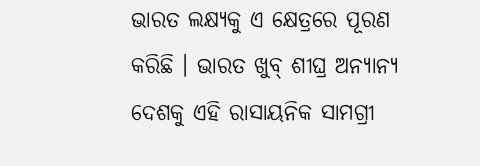ଭାରତ ଲକ୍ଷ୍ୟକୁ ଏ କ୍ଷେତ୍ରରେ ପୂରଣ କରିଛି । ଭାରତ ଖୁବ୍ ଶୀଘ୍ର ଅନ୍ୟାନ୍ୟ ଦେଶକୁ ଏହି ରାସାୟନିକ ସାମଗ୍ରୀ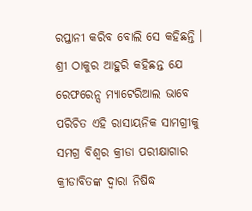ରପ୍ତାନୀ କରିବ ବୋଲି ସେ କହିଛନ୍ତି ।
ଶ୍ରୀ ଠାକୁର ଆହୁରି କହିଛନ୍ତ ଯେ ରେଫରେନ୍ସ ମ୍ୟାଟେରିଆଲ ଭାବେ ପରିଚିତ ଏହି ରାସାୟନିକ ସାମଗ୍ରୀକୁ ସମଗ୍ର ବିଶ୍ୱର କ୍ରୀଡା ପରୀକ୍ଷାଗାର କ୍ରୀଡାବିତଙ୍କ ଦ୍ୱାରା ନିଷିଦ୍ଧ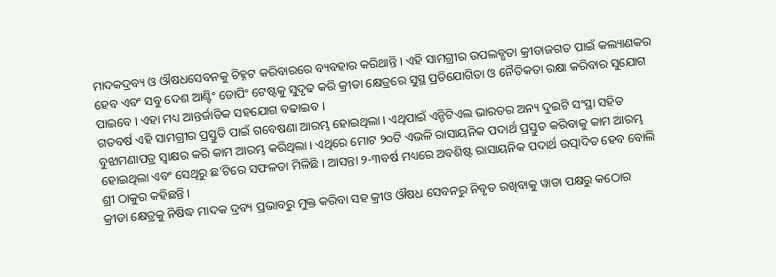ମାଦକଦ୍ରବ୍ୟ ଓ ଔଷଧସେବନକୁ ଚିହ୍ନଟ କରିବାରରେ ବ୍ୟବହାର କରିଥାନ୍ତି । ଏହି ସାମଗ୍ରୀର ଉପଲବ୍ଧତା କ୍ରୀଡାଜଗତ ପାଇଁ କଲ୍ୟାଣକର ହେବ ଏବଂ ସବୁ ଦେଶ ଆଣ୍ଟିଂ ଡୋପିଂ ଟେଷ୍ଟକୁ ସୁଦୃଢ କରି କ୍ରୀଡା କ୍ଷେତ୍ରରେ ସୁସ୍ଥ ପ୍ରତିଯୋଗିତା ଓ ନୈତିକତା ରକ୍ଷା କରିବାର ସୁଯୋଗ ପାଇବେ । ଏହା ମଧ୍ୟ ଆନ୍ତର୍ଜାତିକ ସହଯୋଗ ବଢାଇବ ।
ଗତବର୍ଷ ଏହି ସାମଗ୍ରୀର ପ୍ରସ୍ତୁତି ପାଇଁ ଗବେଷଣା ଆରମ୍ଭ ହୋଇଥିଲା । ଏଥିପାଇଁ ଏନ୍ଡିଟିଏଲ ଭାରତର ଅନ୍ୟ ଦୁଇଟି ସଂସ୍ଥା ସହିତ ବୁଝାମଣାପତ୍ର ସ୍ୱାକ୍ଷର କରି କାମ ଆରମ୍ଭ କରିଥିଲା । ଏଥିରେ ମୋଟ ୨୦ଟି ଏଭଳି ରାସାୟନିକ ପଦାର୍ଥ ପ୍ରସ୍ତୁତ କରିବାକୁ କାମ ଆରମ୍ଭ ହୋଇଥିଲା ଏବଂ ସେଥିରୁ ଛ’ଟିରେ ସଫଳତା ମିଳିଛି । ଆସନ୍ତା ୨-୩ବର୍ଷ ମଧ୍ୟରେ ଅବଶିଷ୍ଟ ରାସାୟନିକ ପଦାର୍ଥ ଉତ୍ପାଦିତ ହେବ ବୋଲି ଶ୍ରୀ ଠାକୁର କହିଛନ୍ତି ।
କ୍ରୀଡା କ୍ଷେତ୍ରକୁ ନିଷିଦ୍ଧ ମାଦକ ଦ୍ରବ୍ୟ ପ୍ରଭାବରୁ ମୁକ୍ତ କରିବା ସହ କ୍ରୀଓ ଔଷଧ ସେବନରୁ ନିବୃତ ରଖିବାକୁ ୱାଡା ପକ୍ଷରୁ କଠୋର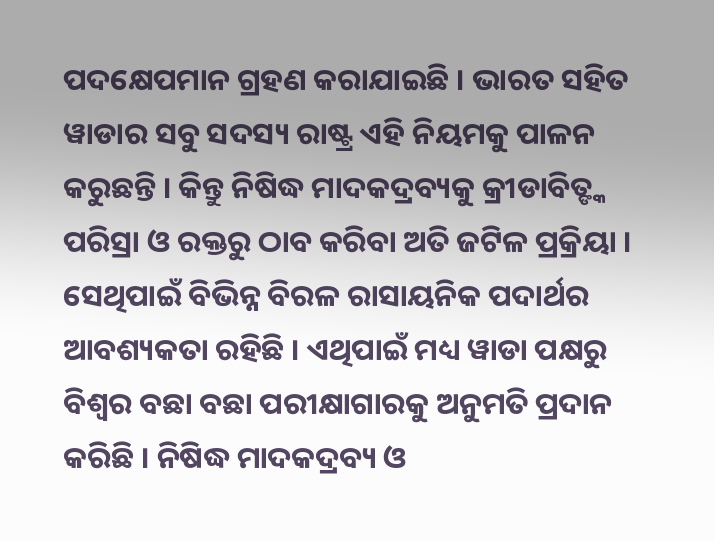ପଦକ୍ଷେପମାନ ଗ୍ରହଣ କରାଯାଇଛି । ଭାରତ ସହିତ ୱାଡାର ସବୁ ସଦସ୍ୟ ରାଷ୍ଟ୍ର ଏହି ନିୟମକୁ ପାଳନ କରୁଛନ୍ତି । କିନ୍ତୁ ନିଷିଦ୍ଧ ମାଦକଦ୍ରବ୍ୟକୁ କ୍ରୀଡାବିତ୍ଙ୍କ ପରିସ୍ରା ଓ ରକ୍ତରୁ ଠାବ କରିବା ଅତି ଜଟିଳ ପ୍ରକ୍ରିୟା । ସେଥିପାଇଁ ବିଭିନ୍ନ ବିରଳ ରାସାୟନିକ ପଦାର୍ଥର ଆବଶ୍ୟକତା ରହିଛି । ଏଥିପାଇଁ ମଧ୍ୟ ୱାଡା ପକ୍ଷରୁ ବିଶ୍ୱର ବଛା ବଛା ପରୀକ୍ଷାଗାରକୁ ଅନୁମତି ପ୍ରଦାନ କରିଛି । ନିଷିଦ୍ଧ ମାଦକଦ୍ରବ୍ୟ ଓ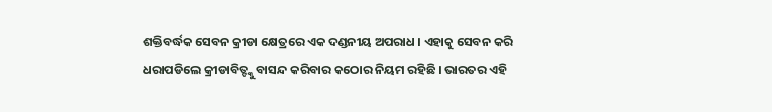ଶକ୍ତିବର୍ଦ୍ଧକ ସେବନ କ୍ରୀଡା କ୍ଷେତ୍ରରେ ଏକ ଦଣ୍ଡନୀୟ ଅପରାଧ । ଏହାକୁ ସେବନ କରି ଧରାପଡିଲେ କ୍ରୀଡାବିତ୍ଙ୍କୁ ବାସନ୍ଦ କରିବାର କଠୋର ନିୟମ ରହିଛି । ଭାରତର ଏହି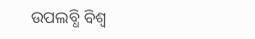ଉପଲବ୍ଧି ବିଶ୍ୱ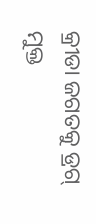କ୍ରୀଡା ଜଗତକୁ ଡ୍ରଗ୍ ମୁକ୍ତ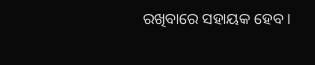ରଖିବାରେ ସହାୟକ ହେବ ।